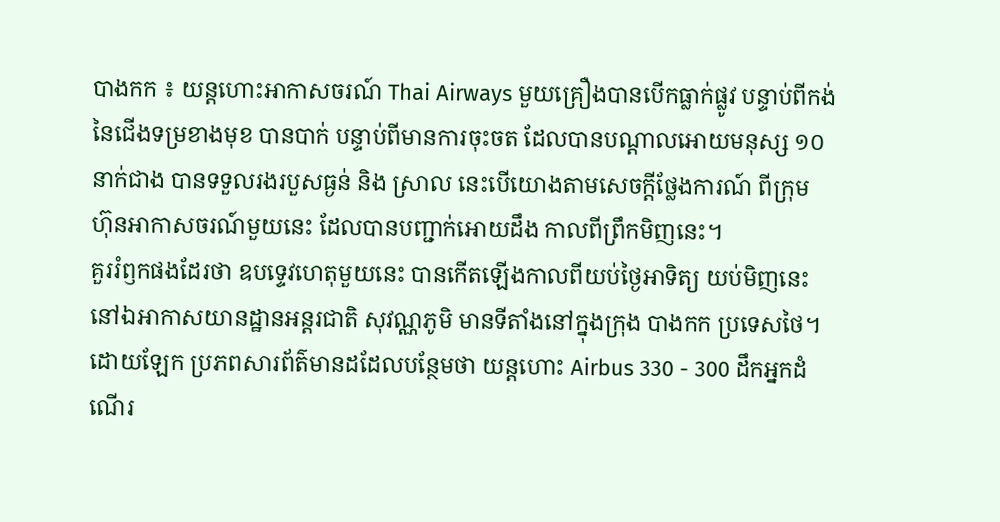បាងកក ៖ យន្តហោះអាកាសចរណ៍ Thai Airways មួយគ្រឿងបានបើកធ្លាក់ផ្លូវ បន្ទាប់ពីកង់
នៃជើងទម្រខាងមុខ បានបាក់ បន្ទាប់ពីមានការចុះចត ដែលបានបណ្តាលអោយមនុស្ស ១០
នាក់ជាង បានទទួលរងរបួសធ្ងន់ និង ស្រាល នេះបើយោងតាមសេចក្តីថ្លែងការណ៍ ពីក្រុម
ហ៊ុនអាកាសចរណ៍មួយនេះ ដែលបានបញ្ជាក់អោយដឹង កាលពីព្រឹកមិញនេះ។
គួររំឭកផងដែរថា ឧបទ្ទេវហេតុមួយនេះ បានកើតឡើងកាលពីយប់ថ្ងៃអាទិត្យ យប់មិញនេះ
នៅឯអាកាសយានដ្ឋានអន្តរជាតិ សុវណ្ណភូមិ មានទីតាំងនៅក្នុងក្រុង បាងកក ប្រទេសថៃ។
ដោយឡែក ប្រភពសារព័ត៌មានដដែលបន្ថែមថា យន្តហោះ Airbus 330 - 300 ដឹកអ្នកដំ
ណើរ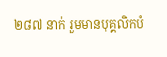២៨៧ នាក់ រួមមានបុគ្គលិកបំ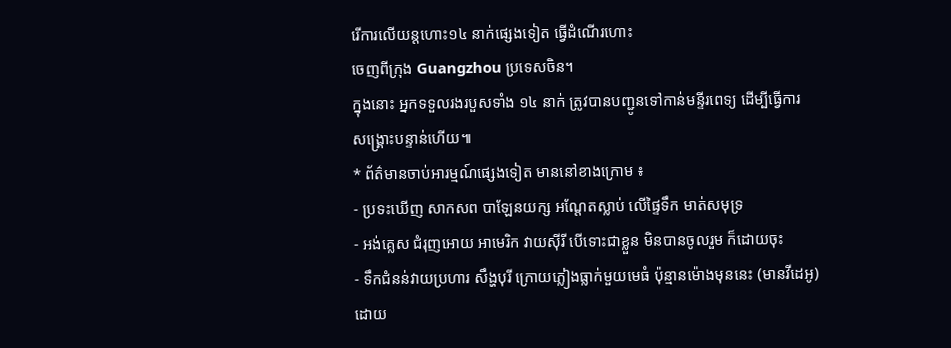រើការលើយន្តហោះ១៤ នាក់ផ្សេងទៀត ធ្វើដំណើរហោះ
ចេញពីក្រុង Guangzhou ប្រទេសចិន។
ក្នុងនោះ អ្នកទទួលរងរបួសទាំង ១៤ នាក់ ត្រូវបានបញ្ជូនទៅកាន់មន្ទីរពេទ្យ ដើម្បីធ្វើការ
សង្គ្រោះបន្ទាន់ហើយ៕
* ព័ត៌មានចាប់អារម្មណ៍ផ្សេងទៀត មាននៅខាងក្រោម ៖
- ប្រទះឃើញ សាកសព បាឡែនយក្ស អណ្តែតស្លាប់ លើផ្ទៃទឹក មាត់សមុទ្រ
- អង់គ្លេស ជំរុញអោយ អាមេរិក វាយស៊ីរី បើទោះជាខ្លួន មិនបានចូលរួម ក៏ដោយចុះ
- ទឹកជំនន់វាយប្រហារ សឹង្ហបុរី ក្រោយភ្លៀងធ្លាក់មួយមេធំ ប៉ុន្មានម៉ោងមុននេះ (មានវីដេអូ)
ដោយ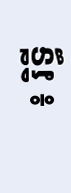៖ រិទ្ធី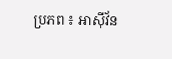ប្រភព ៖ អាស៊ីវ័ន